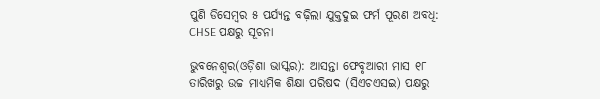ପୁଣି ଡିସେମ୍ବର ୫ ପର୍ଯ୍ୟନ୍ତ ବଢ଼ିଲା ଯୁକ୍ତଦୁଇ ଫର୍ମ ପୂରଣ ଅବଧି: CHSE ପକ୍ଷରୁ ସୂଚନା

ଭୁବନେଶ୍ୱର(ଓଡ଼ିଶା ଭାସ୍କର): ଆସନ୍ତା ଫେବୃଆରୀ ମାସ ୧୮ ତାରିଖରୁ ଉଚ୍ଚ ମାଧ୍ୟମିକ ଶିକ୍ଷା ପରିଷଦ (ସିଏଚଏସଇ) ପକ୍ଷରୁ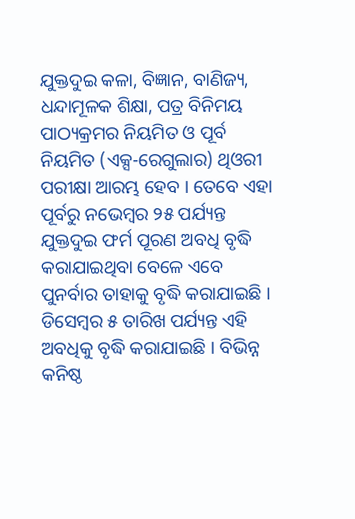ଯୁକ୍ତଦୁଇ କଳା, ବିଜ୍ଞାନ, ବାଣିଜ୍ୟ, ଧନ୍ଦାମୂଳକ ଶିକ୍ଷା, ପତ୍ର ବିନିମୟ ପାଠ୍ୟକ୍ରମର ନିୟମିତ ଓ ପୂର୍ବ ନିୟମିତ (ଏକ୍ସ-ରେଗୁଲାର) ଥିଓରୀ ପରୀକ୍ଷା ଆରମ୍ଭ ହେବ । ତେବେ ଏହା ପୂର୍ବରୁ ନଭେମ୍ବର ୨୫ ପର୍ଯ୍ୟନ୍ତ ଯୁକ୍ତଦୁଇ ଫର୍ମ ପୂରଣ ଅବଧି ବୃଦ୍ଧି କରାଯାଇଥିବା ବେଳେ ଏବେ ପୁନର୍ବାର ତାହାକୁ ବୃଦ୍ଧି କରାଯାଇଛି । ଡିସେମ୍ବର ୫ ତାରିଖ ପର୍ଯ୍ୟନ୍ତ ଏହି ଅବଧିକୁ ବୃଦ୍ଧି କରାଯାଇଛି । ବିଭିନ୍ନ କନିଷ୍ଠ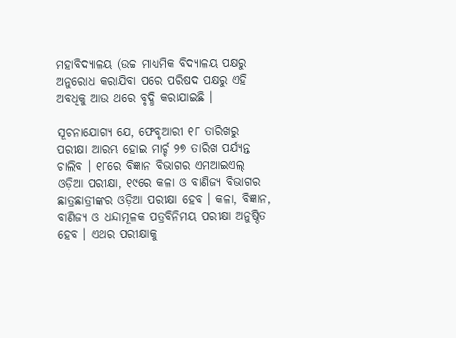ମହାବିଦ୍ୟାଳୟ (ଉଚ୍ଚ ମାଧ୍ୟମିକ ବିଦ୍ୟାଳୟ ପକ୍ଷରୁ ଅନୁରୋଧ କରାଯିବା ପରେ ପରିଷଦ ପକ୍ଷରୁ ଏହି ଅବଧିକୁ ଆଉ ଥରେ ବୃଦ୍ଧି କରାଯାଇଛି ।

ସୂଚନାଯୋଗ୍ୟ ଯେ, ଫେବୃଆରୀ ୧୮ ତାରିଖରୁ ପରୀକ୍ଷା ଆରମ୍ଭ ହୋଇ ମାର୍ଚ୍ଚ ୨୭ ତାରିଖ ପର୍ଯ୍ୟନ୍ତ ଚାଲିବ । ୧୮ରେ ବିଜ୍ଞାନ ବିଭାଗର ଏମଆଇଏଲ୍ ଓଡ଼ିଆ ପରୀକ୍ଷା, ୧୯ରେ କଳା ଓ ବାଣିଜ୍ୟ ବିଭାଗର ଛାତ୍ରଛାତ୍ରୀଙ୍କର ଓଡ଼ିଆ ପରୀକ୍ଷା ହେବ । କଳା, ବିଜ୍ଞାନ, ବାଣିଜ୍ୟ ଓ ଧନ୍ଦାମୂଳକ ପତ୍ରବିନିମୟ ପରୀକ୍ଷା ଅନୁଷ୍ଠିତ ହେବ । ଏଥର ପରୀକ୍ଷାକୁ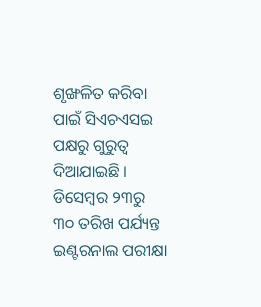ଶୃଙ୍ଖଳିତ କରିବା ପାଇଁ ସିଏଚଏସଇ ପକ୍ଷରୁ ଗୁରୁତ୍ୱ ଦିଆଯାଇଛି । ଡିସେମ୍ବର ୨୩ରୁ ୩୦ ତରିଖ ପର୍ଯ୍ୟନ୍ତ ଇଣ୍ଟରନାଲ ପରୀକ୍ଷା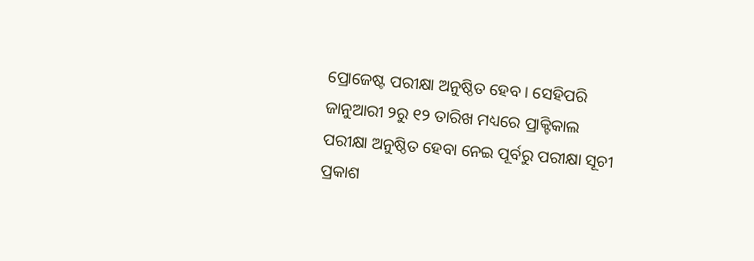ପ୍ରୋଜେଷ୍ଟ ପରୀକ୍ଷା ଅନୁଷ୍ଠିତ ହେବ । ସେହିପରି ଜାନୁଆରୀ ୨ରୁ ୧୨ ତାରିଖ ମଧ୍ୟରେ ପ୍ରାକ୍ଟିକାଲ ପରୀକ୍ଷା ଅନୁଷ୍ଠିତ ହେବା ନେଇ ପୂର୍ବରୁ ପରୀକ୍ଷା ସୂଚୀ ପ୍ରକାଶ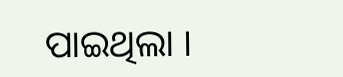ପାଇଥିଲା ।